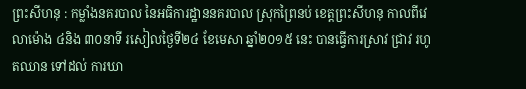ព្រះសីហនុ : កម្លាំងនគរបាល នៃអធិការដ្ឋាននគរបាល ស្រុកព្រៃនប់ ខេត្តព្រះសីហនុ កាលពីវេលាម៉ោង ៤និង ៣០នាទី រសៀលថ្ងៃទី២៤ ខែមេសា ឆ្នាំ២០១៥ នេះ បានធ្វើការស្រាវ ជ្រាវ រហូតឈាន ទៅដល់ ការឃា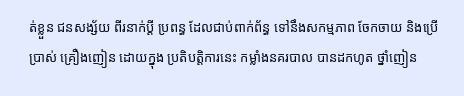ត់ខ្លួន ជនសង្ស័យ ពីរនាក់ប្ដី ប្រពន្ធ ដែលជាប់ពាក់ព័ន្ធ ទៅនឹងសកម្មភាព ចែកចាយ និងប្រើប្រាស់ គ្រឿងញៀន ដោយក្នុង ប្រតិបត្តិការនេះ កម្លាំងនគរបាល បានដកហូត ថ្នាំញៀន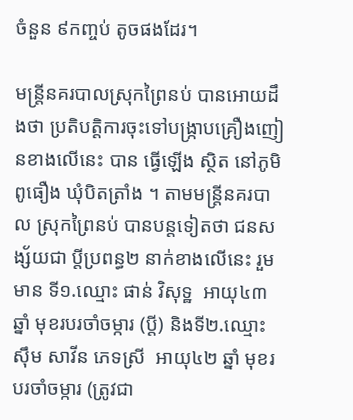ចំនួន ៩កញ្ចប់ តូចផងដែរ។

មន្រ្តីនគរបាលស្រុកព្រៃនប់ បានអោយដឹងថា ប្រតិបត្តិការចុះទៅបង្ក្រាបគ្រឿងញៀនខាងលើនេះ បាន ធ្វើឡើង ស្ថិត នៅភូមិពូធឿង ឃុំបិតត្រាំង ។ តាមមន្រ្តីនគរបាល ស្រុកព្រៃនប់ បានបន្តទៀតថា ជនសង្ស័យជា ប្តីប្រពន្ធ២ នាក់ខាងលើនេះ រួមមាន ទី១.ឈ្មោះ ផាន់ វិសុទ្ឋ  អាយុ៤៣ ឆ្នាំ មុខរបរចាំចម្ការ (ប្តី) និងទី២.ឈ្មោះ ស៊ឹម សាវីន ភេទស្រី  អាយុ៤២ ឆ្នាំ មុខរបរចាំចម្ការ (ត្រូវជា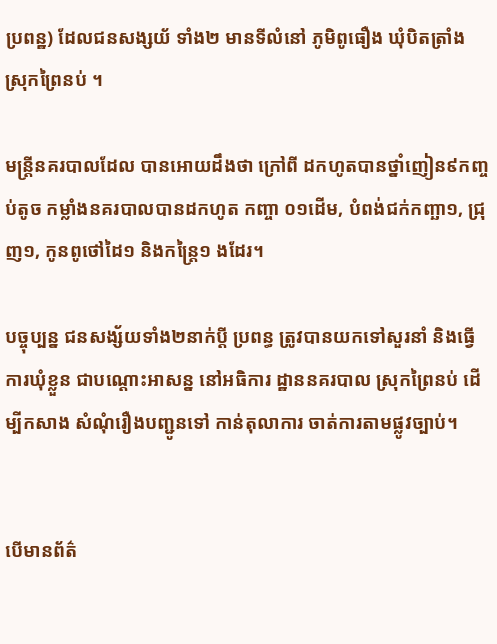ប្រពន្ឋ) ដែលជនសង្សយ័ ទាំង២ មានទីលំនៅ ភូមិពូធឿង ឃុំបិតត្រាំង ស្រុកព្រៃនប់ ។

មន្ត្រីនគរបាលដែល បានអោយដឹងថា ក្រៅពី ដកហូតបានថ្នាំញៀន៩កញ្ចប់តូច កម្លាំងនគរបាលបានដកហូត កញ្ចា ០១ដើម, បំពង់ជក់កញ្ឆា១, ជ្រុញ១, កូនពូថៅដៃ១ និងកន្ត្រៃ១ ងដែរ។

បច្ចុប្បន្ន ជនសង្ស័យទាំង២នាក់ប្តី ប្រពន្ធ ត្រូវបានយកទៅសួរនាំ និងធ្វើការឃុំខ្លួន ជាបណ្តោះអាសន្ន នៅអធិការ ដ្ឋាននគរបាល ស្រុកព្រៃនប់ ដើម្បីកសាង សំណុំរឿងបញ្ជូនទៅ កាន់តុលាការ ចាត់ការតាមផ្លូវច្បាប់។


បើមានព័ត៌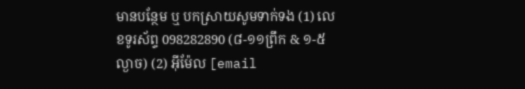មានបន្ថែម ឬ បកស្រាយសូមទាក់ទង (1) លេខទូរស័ព្ទ 098282890 (៨-១១ព្រឹក & ១-៥ល្ងាច) (2) អ៊ីម៉ែល [email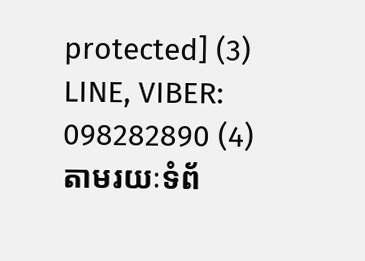protected] (3) LINE, VIBER: 098282890 (4) តាមរយៈទំព័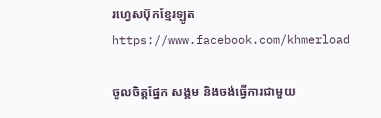រហ្វេសប៊ុកខ្មែរឡូត https://www.facebook.com/khmerload

ចូលចិត្តផ្នែក សង្គម និងចង់ធ្វើការជាមួយ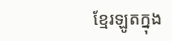ខ្មែរឡូតក្នុង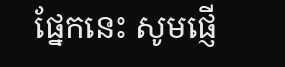ផ្នែកនេះ សូមផ្ញើ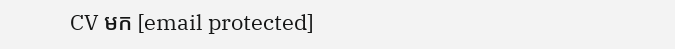CV មក [email protected]